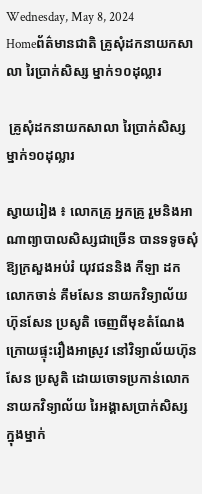Wednesday, May 8, 2024
Homeព័ត៌មានជាតិ គ្រូសុំដកនាយកសាលា រៃប្រាក់សិស្ស ម្នាក់១០ដុល្លារ

 គ្រូសុំដកនាយកសាលា រៃប្រាក់សិស្ស ម្នាក់១០ដុល្លារ

ស្វាយរៀង ៖ លោកគ្រូ អ្នកគ្រូ រួមនិងអាណាព្យាបាលសិស្សជាច្រើន បានទទូចសុំឱ្យក្រសួងអប់រំ យុវជននិង កីឡា ដកលោកចាន់ គឹមសែន នាយកវិទ្យាល័យហ៊ុនសែន ប្រសូតិ ចេញពីមុខតំណែង ក្រោយផ្ទុះរឿងអាស្រូវ នៅវិទ្យាល័យហ៊ុនសែន ប្រសូតិ ដោយចោទប្រកាន់លោកនាយកវិទ្យាល័យ រៃអង្គាសប្រាក់សិស្ស ក្នុងម្នាក់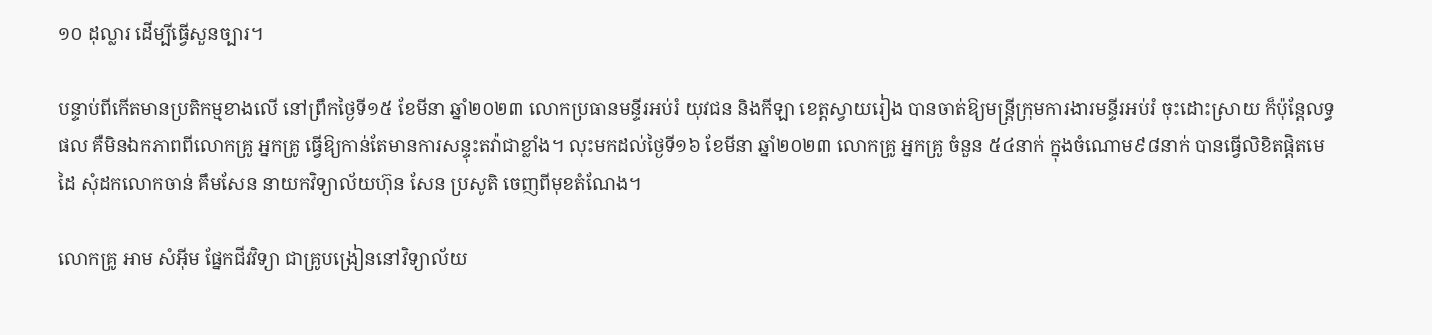១០ ដុល្លារ ដើម្បីធ្វើសួនច្បារ។

បន្ទាប់ពីកើតមានប្រតិកម្មខាងលើ នៅព្រឹកថ្ងៃទី១៥ ខែមីនា ឆ្នាំ២០២៣ លោកប្រធានមន្ទីរអប់រំ យុវជន និងកីឡា ខេត្តស្វាយរៀង បានចាត់ឱ្យមន្ត្រីក្រុមការងារមន្ទីរអប់រំ ចុះដោះស្រាយ ក៏ប៉ុន្តែលទ្ធផល គឺមិនឯកភាពពីលោកគ្រូ អ្នកគ្រូ ធ្វើឱ្យកាន់តែមានការសន្ទុះតវ៉ាជាខ្លាំង។ លុះមកដល់ថ្ងៃទី១៦ ខែមីនា ឆ្នាំ២០២៣ លោកគ្រូ អ្នកគ្រូ ចំនួន ៥៤នាក់ ក្នុងចំណោម៩៨នាក់ បានធ្វើលិខិតផ្តិតមេដៃ សុំដកលោកចាន់ គឹមសែន នាយកវិទ្យាល័យហ៊ុន សែន ប្រសូតិ ចេញពីមុខតំណែង។

លោកគ្រូ អាម សំអ៊ីម ផ្នែកជីវវិទ្យា ជាគ្រូបង្រៀននៅវិទ្យាល័យ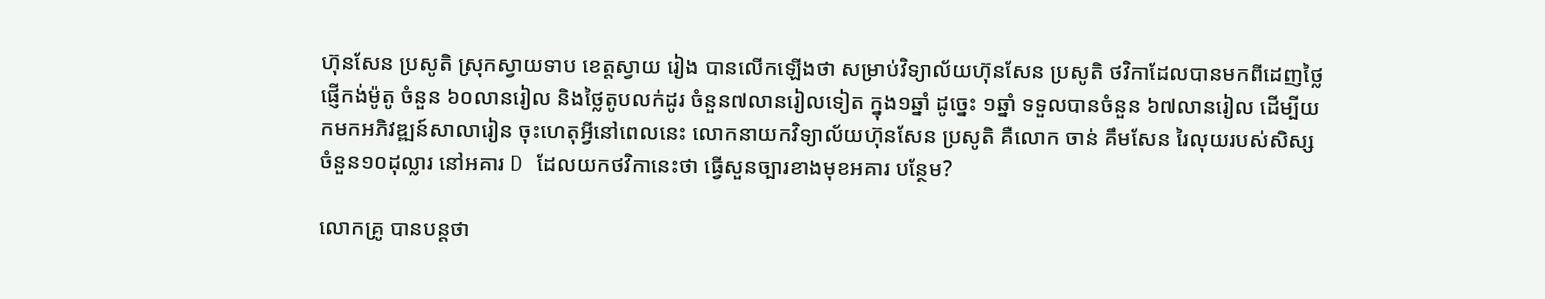ហ៊ុនសែន ប្រសូតិ ស្រុកស្វាយទាប ខេត្តស្វាយ រៀង បានលើកឡើងថា សម្រាប់វិទ្យាល័យហ៊ុនសែន ប្រសូតិ ថវិកាដែលបានមកពីដេញថ្លៃផ្ញើកង់ម៉ូតូ ចំនួន ៦០លានរៀល និងថ្លៃតូបលក់ដូរ ចំនួន៧លានរៀលទៀត ក្នុង១ឆ្នាំ ដូច្នេះ ១ឆ្នាំ ទទួលបានចំនួន ៦៧លានរៀល ដើម្បីយកមកអភិវឌ្ឍន៍សាលារៀន ចុះហេតុអ្វីនៅពេលនេះ លោកនាយកវិទ្យាល័យហ៊ុនសែន ប្រសូតិ គឺលោក ចាន់ គឹមសែន រៃលុយរបស់សិស្ស ចំនួន១០ដុល្លារ នៅអគារ D ដែលយកថវិកានេះថា ធ្វើសួនច្បារខាងមុខអគារ បន្ថែម?

លោកគ្រូ បានបន្តថា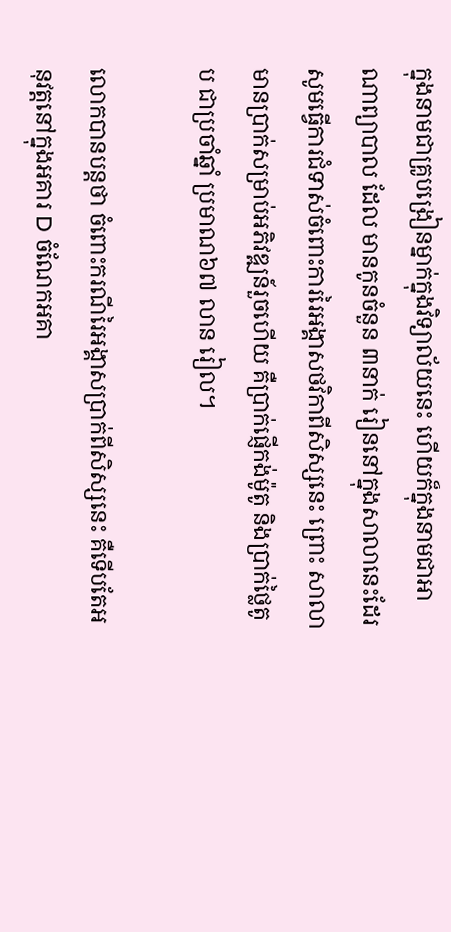ក្នុងនាមជាគ្រូបង្រៀនម្នាក់ក្នុងវិទ្យាល័យនេះ ហើយក៏ក្នុងនាមជាអាណាព្យាបាល ដែល មានកូនចំនួន ៣នាក់ រៀននៅក្នុងសាលានេះដែរ សូមធ្វើការជំទាស់ចំពោះការរៃអង្គាសថវិកាពីសិស្សនេះ ព្រោះ សាលាមានប្រាក់សម្រាប់អភិវឌ្ឍន៍រួចហើយ គឺប្រាក់ផ្ញើកង់ម៉ូតូ និងប្រាក់ថ្លៃតូប ជាប្រចាំឆ្នាំ ប្រមាណ៦៧ លាន រៀល។

លោកបានបន្តថា ចំពោះករណីរៃអង្គាសប្រាក់ពីសិស្សនេះ គឺទើបតែអនុវត្តនៅក្នុងអគារ D ចំណែកអគា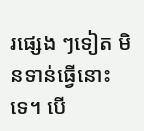រផ្សេង ៗទៀត មិនទាន់ធ្វើនោះទេ។ បើ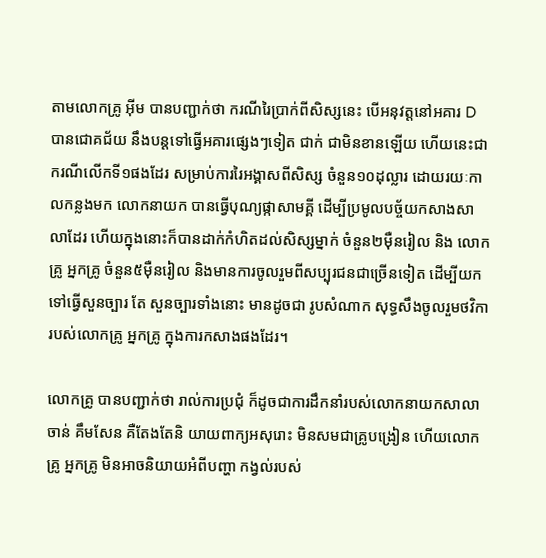តាមលោកគ្រូ អ៊ីម បានបញ្ជាក់ថា ករណីរៃប្រាក់ពីសិស្សនេះ បើអនុវត្តនៅអគារ D បានជោគជ័យ នឹងបន្តទៅធ្វើអគារផ្សេងៗទៀត ជាក់ ជាមិនខានឡើយ ហើយនេះជាករណីលើកទី១ផងដែរ សម្រាប់ការរៃអង្គាសពីសិស្ស ចំនួន១០ដុល្លារ ដោយរយៈកាលកន្លងមក លោកនាយក បានធ្វើបុណ្យផ្កាសាមគ្គី ដើម្បីប្រមូលបច្ច័យកសាងសាលាដែរ ហើយក្នុងនោះក៏បានដាក់កំហិតដល់សិស្សម្នាក់ ចំនួន២ម៉ឺនរៀល និង លោកគ្រូ អ្នកគ្រូ ចំនួន៥ម៉ឺនរៀល និងមានការចូលរួមពីសប្បុរជនជាច្រើនទៀត ដើម្បីយកទៅធ្វើសួនច្បារ តែ សួនច្បារទាំងនោះ មានដូចជា រូបសំណាក សុទ្ធសឹងចូលរួមថវិការបស់លោកគ្រូ អ្នកគ្រូ ក្នុងការកសាងផងដែរ។

លោកគ្រូ បានបញ្ជាក់ថា រាល់ការប្រជុំ ក៏ដូចជាការដឹកនាំរបស់លោកនាយកសាលា ចាន់ គឹមសែន គឺតែងតែនិ យាយពាក្យអសុរោះ មិនសមជាគ្រូបង្រៀន ហើយលោកគ្រូ អ្នកគ្រូ មិនអាចនិយាយអំពីបញ្ហា កង្វល់របស់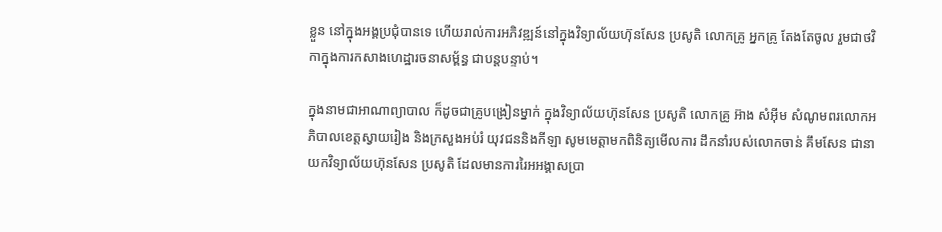ខ្លួន នៅក្នុងអង្គប្រជុំបានទេ ហើយរាល់ការអភិវឌ្ឍន៍នៅក្នុងវិទ្យាល័យហ៊ុនសែន ប្រសូតិ លោកគ្រូ អ្នកគ្រូ តែងតែចូល រួមជាថវិកាក្នុងការកសាងហេដ្ឋារចនាសម្ព័ន្ធ ជាបន្តបន្ទាប់។

ក្នុងនាមជាអាណាព្យាបាល ក៏ដូចជាគ្រូបង្រៀនម្នាក់ ក្នុងវិទ្យាល័យហ៊ុនសែន ប្រសូតិ លោកគ្រូ អ៊ាង សំអ៊ីម សំណូមពរលោកអភិបាលខេត្តស្វាយរៀង និងក្រសួងអប់រំ យុវជននិងកីឡា សូមមេត្តាមកពិនិត្យមើលការ ដឹកនាំរបស់លោកចាន់ គឹមសែន ជានាយកវិទ្យាល័យហ៊ុនសែន ប្រសូតិ ដែលមានការរៃអអង្គាសប្រា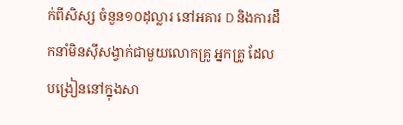ក់ពីសិស្ស ចំនួន១០ដុល្លារ នៅអគារ D និងការដឹកនាំមិនស៊ីសង្វាក់ជាមួយលោកគ្រូ អ្នកគ្រូ ដែលបង្រៀននៅក្នុងសា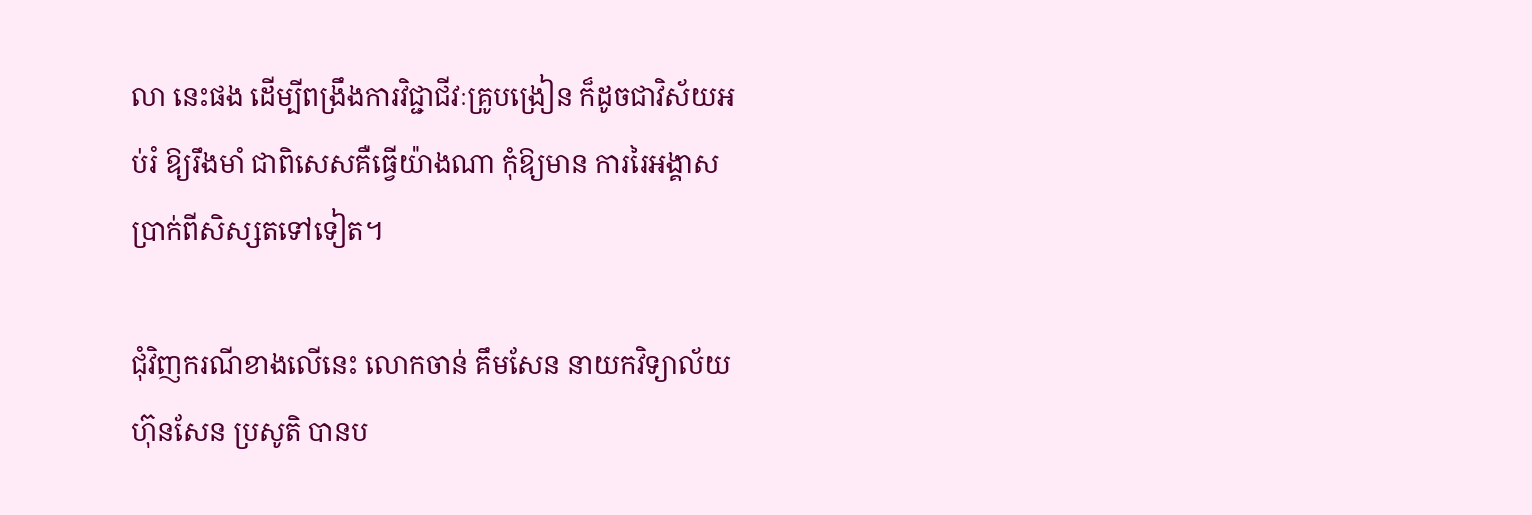លា នេះផង ដើម្បីពង្រឹងការវិជ្ជាជីវៈគ្រូបង្រៀន ក៏ដូចជាវិស័យអប់រំ ឱ្យរឹងមាំ ជាពិសេសគឺធ្វើយ៉ាងណា កុំឱ្យមាន ការរៃអង្គាស ប្រាក់ពីសិស្សតទៅទៀត។

ជុំវិញករណីខាងលើនេះ លោកចាន់ គឹមសែន នាយកវិទ្យាល័យហ៊ុនសែន ប្រសូតិ បានប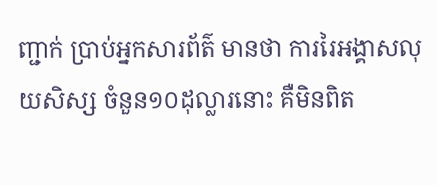ញ្ជាក់ ប្រាប់អ្នកសារព័ត៌ មានថា ការរៃអង្គាសលុយសិស្ស ចំនួន១០ដុល្លារនោះ គឺមិនពិត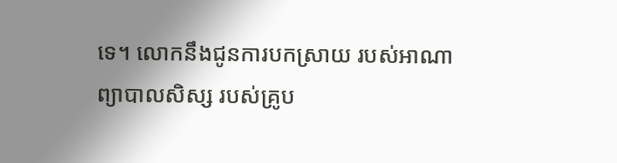ទេ។ លោកនឹងជូនការបកស្រាយ របស់អាណា ព្យាបាលសិស្ស របស់គ្រូប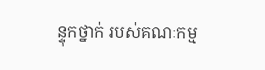ន្ទុកថ្នាក់ របស់គណៈកម្ម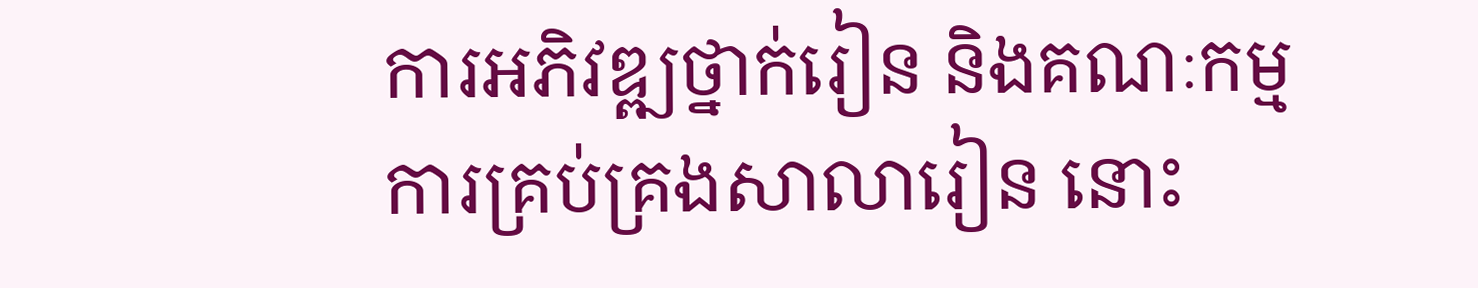ការអភិវឌ្ឍថ្នាក់រៀន និងគណៈកម្មការគ្រប់គ្រងសាលារៀន នោះ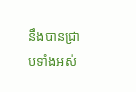នឹងបានជ្រាបទាំងអស់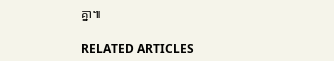គ្នា៕

RELATED ARTICLES